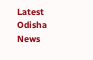Latest Odisha News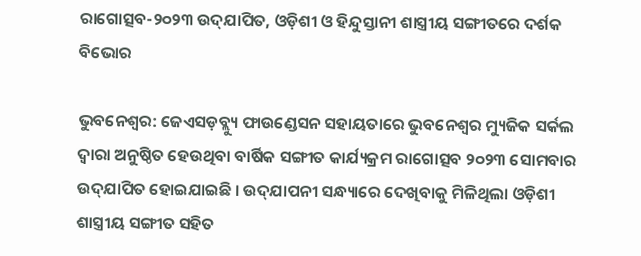ରାଗୋତ୍ସବ-୨୦୨୩ ଉଦ୍‌ଯାପିତ, ଓଡ଼ିଶୀ ଓ ହିନ୍ଦୁସ୍ତାନୀ ଶାସ୍ତ୍ରୀୟ ସଙ୍ଗୀତରେ ଦର୍ଶକ ବିଭୋର

ଭୁବନେଶ୍ୱର: ଜେଏସଡ଼ବ୍ଲ୍ୟୁ ଫାଉଣ୍ଡେସନ ସହାୟତାରେ ଭୁବନେଶ୍ୱର ମ୍ୟୁଜିକ ସର୍କଲ ଦ୍ୱାରା ଅନୁଷ୍ଠିତ ହେଉଥିବା ବାର୍ଷିକ ସଙ୍ଗୀତ କାର୍ଯ୍ୟକ୍ରମ ରାଗୋତ୍ସବ ୨୦୨୩ ସୋମବାର ଉଦ୍‌ଯାପିତ ହୋଇଯାଇଛି । ଉଦ୍‌ଯାପନୀ ସନ୍ଧ୍ୟାରେ ଦେଖିବାକୁ ମିଳିଥିଲା ଓଡ଼ିଶୀ ଶାସ୍ତ୍ରୀୟ ସଙ୍ଗୀତ ସହିତ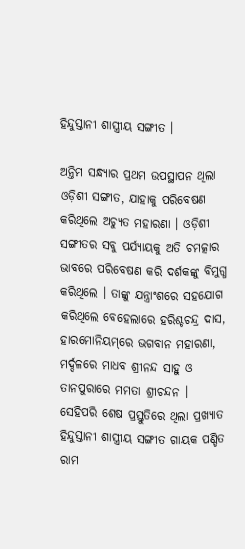ହିନ୍ଦୁସ୍ତାନୀ ଶାସ୍ତ୍ରୀୟ ସଙ୍ଗୀତ ।

ଅନ୍ତିମ ସନ୍ଧ୍ୟାର ପ୍ରଥମ ଉପସ୍ଥାପନ ଥିଲା ଓଡ଼ିଶୀ ସଙ୍ଗୀତ, ଯାହାକୁ ପରିବେଷଣ କରିଥିଲେ ଅଚ୍ୟୁତ ମହାରଣା । ଓଡ଼ିଶୀ ସଙ୍ଗୀତର ସବୁ ପର୍ଯ୍ୟାୟକୁ ଅତି ଚମତ୍କାର ଭାବରେ ପରିବେଷଣ କରି ଦର୍ଶକଙ୍କୁ ବିମୁଗ୍ଧ କରିଥିଲେ । ତାଙ୍କୁ ଯନ୍ତ୍ରାଂଶରେ ସହଯୋଗ କରିଥିଲେ ବେହେଲାରେ ହରିଶ୍ଚଚନ୍ଦ୍ର ଦାସ, ହାରମୋନିୟମ୍‌ରେ ଭଗବାନ ମହାରଣା, ମର୍ଦ୍ଦଳରେ ମାଧବ ଶ୍ରୀନନ୍ଦ ସାହୁ ଓ ତାନପୁରାରେ ମମତା ଶ୍ରୀଚନ୍ଦନ । ସେହିପରି ଶେଷ ପ୍ରସ୍ତୁତିରେ ଥିଲା ପ୍ରଖ୍ୟାତ ହିନ୍ଦୁସ୍ତାନୀ ଶାସ୍ତ୍ରୀୟ ସଙ୍ଗୀତ ଗାୟକ ପଣ୍ଡିତ ରାମ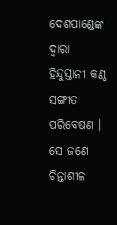ଦେଶପାଣ୍ଡେଙ୍କ ଦ୍ୱାରା ହିନ୍ଦୁସ୍ତାନୀ କଣ୍ଠ ସଙ୍ଗୀତ ପରିବେଷଣ । ସେ ଜଣେ ଚିନ୍ତାଶୀଳ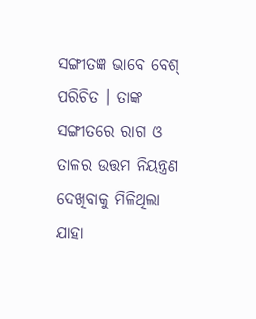ସଙ୍ଗୀତଜ୍ଞ ଭାବେ ବେଶ୍ ପରିଚିତ । ତାଙ୍କ ସଙ୍ଗୀତରେ ରାଗ ଓ ତାଳର ଉତ୍ତମ ନିୟନ୍ତ୍ରଣ ଦେଖିବାକୁ ମିଳିଥିଲା ଯାହା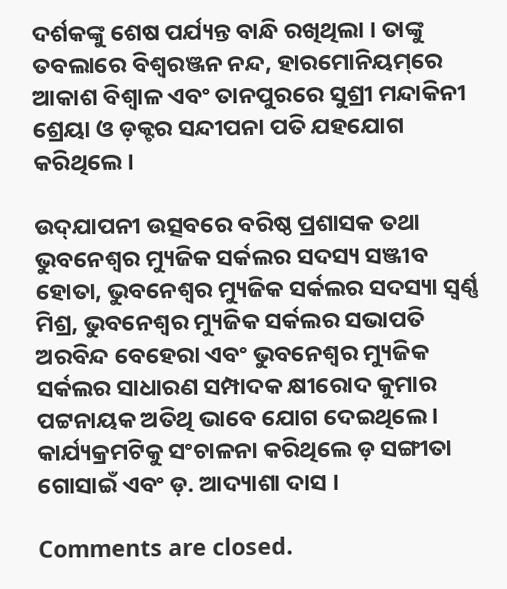ଦର୍ଶକଙ୍କୁ ଶେଷ ପର୍ଯ୍ୟନ୍ତ ବାନ୍ଧି ରଖିଥିଲା । ତାଙ୍କୁ ତବଲାରେ ବିଶ୍ୱରଞ୍ଜନ ନନ୍ଦ, ହାରମୋନିୟମ୍‌ରେ ଆକାଶ ବିଶ୍ୱାଳ ଏବଂ ତାନପୁରରେ ସୁଶ୍ରୀ ମନ୍ଦାକିନୀ ଶ୍ରେୟା ଓ ଡ଼କ୍ଟର ସନ୍ଦୀପନା ପତି ଯହଯୋଗ କରିଥିଲେ ।

ଉଦ୍‌ଯାପନୀ ଉତ୍ସବରେ ବରିଷ୍ଠ ପ୍ରଶାସକ ତଥା ଭୁବନେଶ୍ୱର ମ୍ୟୁଜିକ ସର୍କଲର ସଦସ୍ୟ ସଞ୍ଜୀବ ହୋତା, ଭୁବନେଶ୍ୱର ମ୍ୟୁଜିକ ସର୍କଲର ସଦସ୍ୟା ସ୍ୱର୍ଣ୍ଣ ମିଶ୍ର, ଭୁବନେଶ୍ୱର ମ୍ୟୁଜିକ ସର୍କଲର ସଭାପତି ଅରବିନ୍ଦ ବେହେରା ଏବଂ ଭୁବନେଶ୍ୱର ମ୍ୟୁଜିକ ସର୍କଲର ସାଧାରଣ ସମ୍ପାଦକ କ୍ଷୀରୋଦ କୁମାର ପଟ୍ଟନାୟକ ଅତିଥି ଭାବେ ଯୋଗ ଦେଇଥିଲେ । କାର୍ଯ୍ୟକ୍ରମଟିକୁ ସଂଚାଳନା କରିଥିଲେ ଡ଼ ସଙ୍ଗୀତା ଗୋସାଇଁ ଏବଂ ଡ଼. ଆଦ୍ୟାଶା ଦାସ ।

Comments are closed.